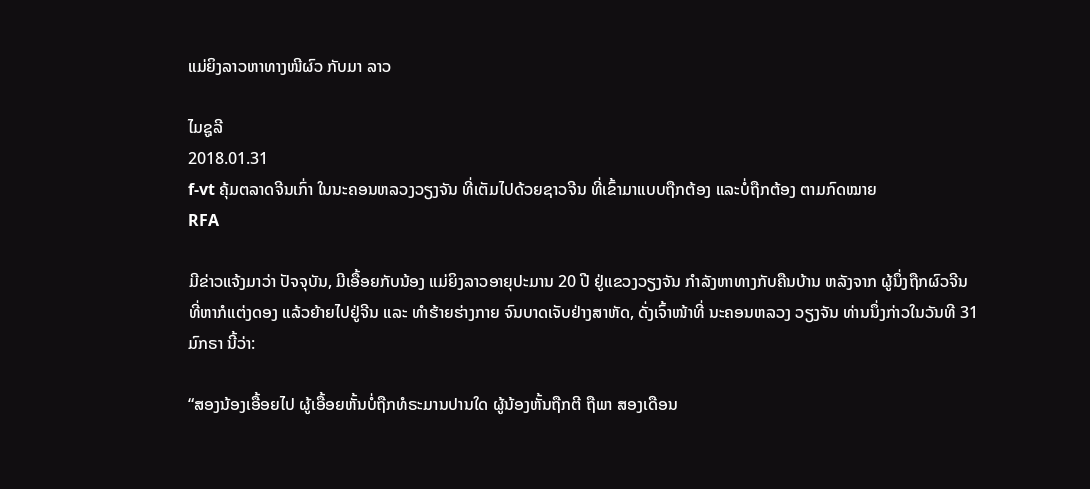ແມ່ຍິງລາວຫາທາງໜີຜົວ ກັບມາ ລາວ

ໄມຊູລີ
2018.01.31
f-vt ຄຸ້ມຕລາດຈີນເກົ່າ ໃນນະຄອນຫລວງວຽງຈັນ ທີ່ເຕັມໄປດ້ວຍຊາວຈີນ ທີ່ເຂົ້າມາແບບຖືກຕ້ອງ ແລະບໍ່ຖືກຕ້ອງ ຕາມກົດໝາຍ
RFA

ມີຂ່າວແຈ້ງມາວ່າ ປັຈຈຸບັນ, ມີເອື້ອຍກັບນ້ອງ ແມ່ຍິງລາວອາຍຸປະມານ 20 ປີ ຢູ່ແຂວງວຽງຈັນ ກໍາລັງຫາທາງກັບຄືນບ້ານ ຫລັງຈາກ ຜູ້ນຶ່ງຖືກຜົວຈີນ ທີ່ຫາກໍແຕ່ງດອງ ແລ້ວຍ້າຍໄປຢູ່ຈີນ ແລະ ທໍາຮ້າຍຮ່າງກາຍ ຈົນບາດເຈັບຢ່າງສາຫັດ, ດັ່ງເຈົ້າໜ້າທີ່ ນະຄອນຫລວງ ວຽງຈັນ ທ່ານນຶ່ງກ່າວໃນວັນທີ 31 ມົກຣາ ນີ້ວ່າ:

“ສອງນ້ອງເອື້ອຍໄປ ຜູ້ເອື້ອຍຫັ້ນບໍ່ຖືກທໍຣະມານປານໃດ ຜູ້ນ້ອງຫັ້ນຖືກຕີ ຖືພາ ສອງເດືອນ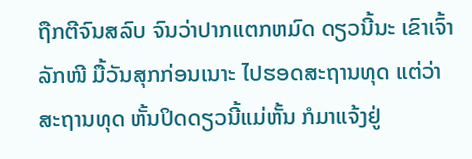ຖືກຕີຈົນສລົບ ຈົນວ່າປາກແຕກຫມົດ ດຽວນີ້ນະ ເຂົາເຈົ້າລັກໜີ ມື້ວັນສຸກກ່ອນເນາະ ໄປຮອດສະຖານທຸດ ແຕ່ວ່າສະຖານທຸດ ຫັ້ນປິດດຽວນີ້ແມ່ຫັ້ນ ກໍມາແຈ້ງຢູ່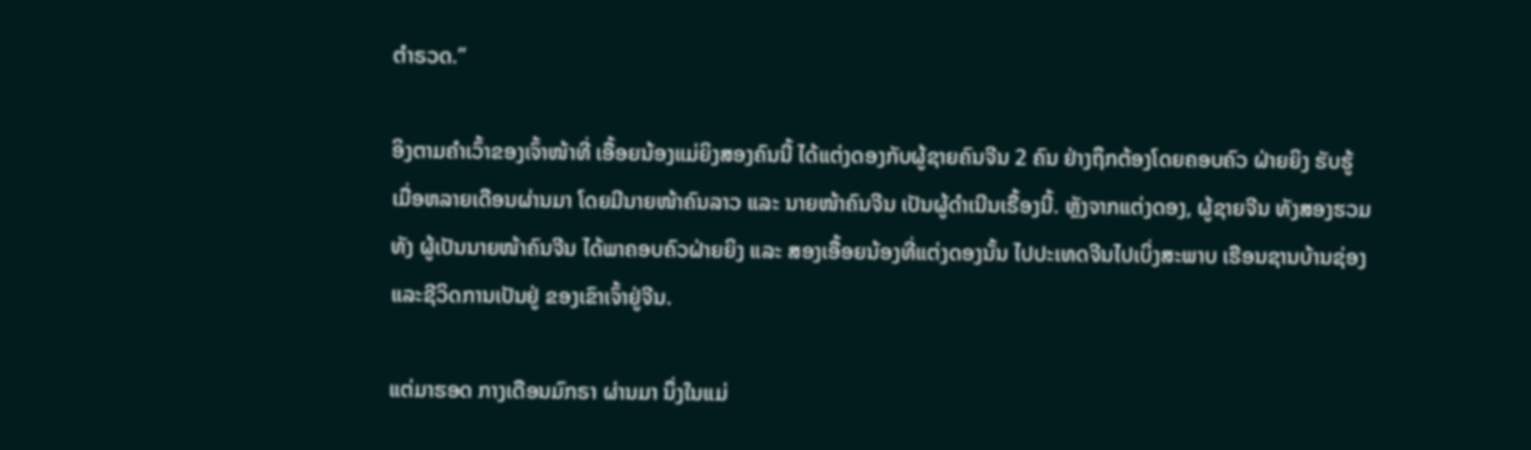ຕໍາຣວດ.”

ອິງຕາມຄໍາເວົ້າຂອງເຈົ້າໜ້າທີ່ ເອື້ອຍນ້ອງແມ່ຍິງສອງຄົນນີ້ ໄດ້ແຕ່ງດອງກັບຜູ້ຊາຍຄົນຈີນ 2 ຄົນ ຢ່າງຖຶກຕ້ອງໂດຍຄອບຄົວ ຝ່າຍຍິງ ຮັບຮູ້ ເມື່ອຫລາຍເດືອນຜ່ານມາ ໂດຍມີນາຍໜ້າຄົນລາວ ແລະ ນາຍໜ້າຄົນຈີນ ເປັນຜູ້ດໍາເນີນເຣື້ອງນີ້. ຫຼັງຈາກແຕ່ງດອງ, ຜູ້ຊາຍຈີນ ທັງສອງຮວມທັງ ຜູ້ເປັນນາຍໜ້າຄົນຈີນ ໄດ້ພາຄອບຄົວຝ່າຍຍິງ ແລະ ສອງເອື້ອຍນ້ອງທີ່ແຕ່ງດອງນັ້ນ ໄປປະເທດຈີນໄປເບິ່ງສະພາບ ເຮືອນຊານບ້ານຊ່ອງ ແລະຊີວິດການເປັນຢູ່ ຂອງເຂົາເຈົ້າຢູ່ຈີນ.

ແຕ່ມາຮອດ ກາງເດືອນມົກຣາ ຜ່ານມາ ນຶ່ງໃນແມ່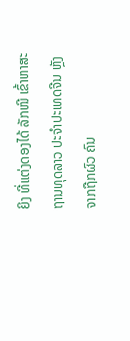ຍິງ ທີ່ແຕ່ງດອງໄດ້ ລັກໜີ ເຂົ້າຫາສະຖານທຸດລາວ ປະຈໍາປະເທດຈີນ ຫຼັງຈາກຖືກຜົວ ຄົນ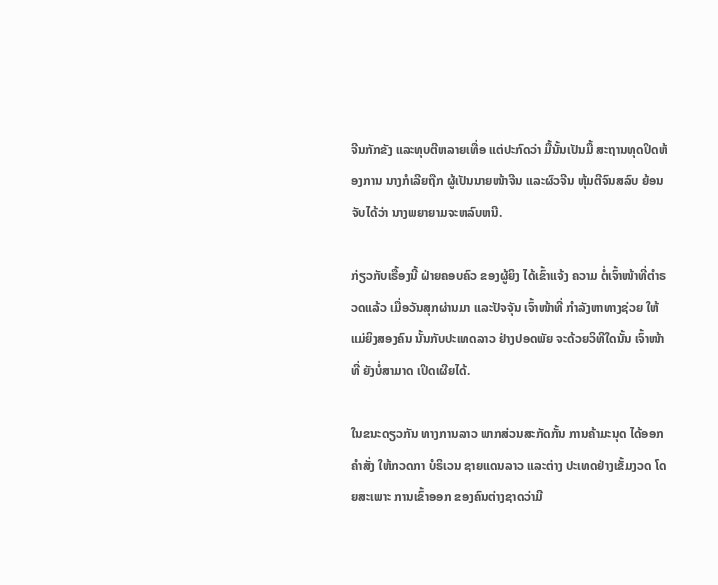ຈີນກັກຂັງ ແລະທຸບຕີຫລາຍເທື່ອ ແຕ່ປະກົດວ່າ ມື້ນັ້ນເປັນມື້ ສະຖານທຸດປິດຫ້ອງການ ນາງກໍເລີຍຖືກ ຜູ້ເປັນນາຍໜ້າຈີນ ແລະຜົວຈີນ ຫຸ້ມຕີຈົນສລົບ ຍ້ອນຈັບໄດ້ວ່າ ນາງພຍາຍາມຈະຫລົບຫນີ.

ກ່ຽວກັບເຣື້ອງນີ້ ຝ່າຍຄອບຄົວ ຂອງຜູ້ຍິງ ໄດ້ເຂົ້າແຈ້ງ ຄວາມ ຕໍ່ເຈົ້າໜ້າທີ່ຕໍາຣວດແລ້ວ ເມື່ອວັນສຸກຜ່ານມາ ແລະປັຈຈຸັນ ເຈົ້າໜ້າທີ່ ກໍາລັງຫາທາງຊ່ວຍ ໃຫ້ແມ່ຍິງສອງຄົນ ນັ້ນກັບປະເທດລາວ ຢ່າງປອດພັຍ ຈະດ້ວຍວິທີໃດນັ້ນ ເຈົ້າໜ້າທີ່ ຍັງບໍ່ສາມາດ ເປິດເຜີຍໄດ້.

ໃນຂນະດຽວກັນ ທາງການລາວ ພາກສ່ວນສະກັດກັ້ນ ການຄ້າມະນຸດ ໄດ້ອອກຄໍາສັ່ງ ໃຫ້ກວດກາ ບໍຣິເວນ ຊາຍແດນລາວ ແລະຕ່າງ ປະເທດຢ່າງເຂັ້ມງວດ ໂດຍສະເພາະ ການເຂົ້າອອກ ຂອງຄົນຕ່າງຊາດວ່າມີ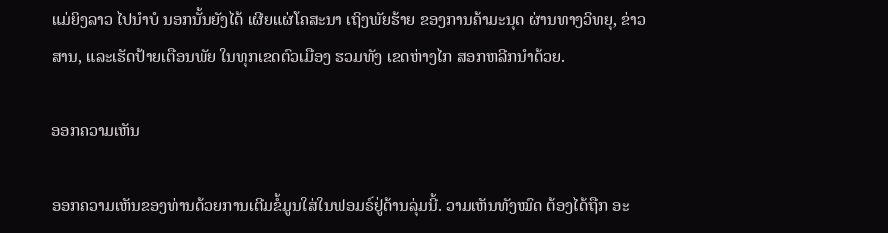ແມ່ຍິງລາວ ໄປນໍາບໍ ນອກນັ້ນຍັງໄດ້ ເຜີຍແຜ່ໂຄສະນາ ເຖິງພັຍຮ້າຍ ຂອງການຄ້າມະນຸດ ຜ່ານທາງວິທຍຸ, ຂ່າວສານ, ແລະເຮັດປ້າຍເຕືອນພັຍ ໃນທຸກເຂດຕົວເມືອງ ຮວມທັງ ເຂດຫ່າງໄກ ສອກຫລີກນໍາດ້ວຍ.

ອອກຄວາມເຫັນ

ອອກຄວາມເຫັນຂອງທ່ານດ້ວຍການເຕີມຂໍ້ມູນໃສ່ໃນຟອມຣ໌ຢູ່ດ້ານລຸ່ມນີ້. ວາມເຫັນທັງໝົດ ຕ້ອງໄດ້ຖືກ ອະ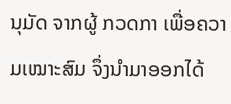ນຸມັດ ຈາກຜູ້ ກວດກາ ເພື່ອຄວາມເໝາະສົມ ຈຶ່ງນໍາມາອອກໄດ້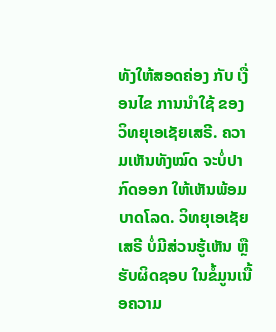ທັງໃຫ້ສອດຄ່ອງ ກັບ ເງື່ອນໄຂ ການນຳໃຊ້ ຂອງ ວິທຍຸເອເຊັຍເສຣີ. ຄວາມເຫັນທັງໝົດ ຈະບໍ່ປາກົດອອກ ໃຫ້ເຫັນພ້ອມບາດໂລດ. ວິທຍຸເອເຊັຍເສຣີ ບໍ່ມີສ່ວນຮູ້ເຫັນ ຫຼືຮັບຜິດຊອບ ໃນຂໍ້ມູນເນື້ອຄວາມ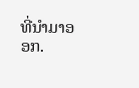ທີ່ນໍາມາອອກ.